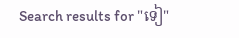Search results for "ទៀ"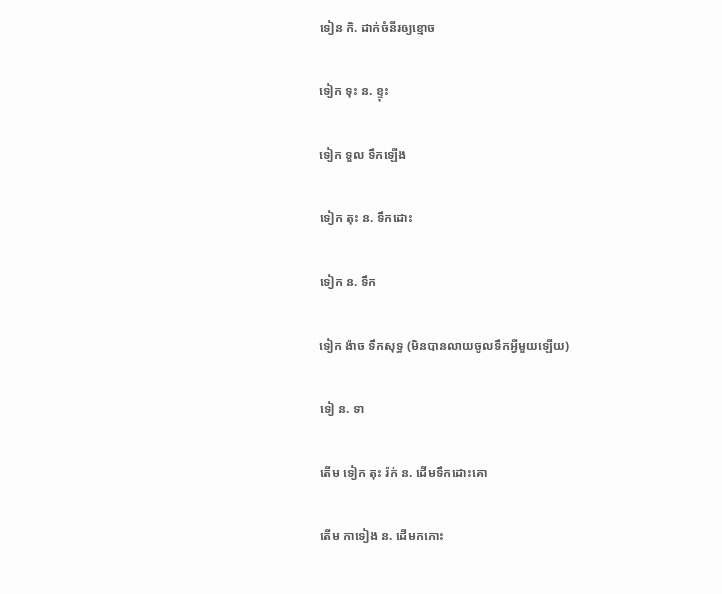ទៀន កិ. ដាក់ចំនីរឲ្យខ្មោច

ទៀក ទុះ ន. ខ្ទុះ

ទៀក ទួល ទឹកឡើង

ទៀក តុះ ន. ទឹកដោះ

ទៀក ន. ទឹក

ទៀក ង៉ាច ទឹកសុទ្ធ (មិនបានលាយចូលទឹកអ្វីមួយឡើយ)

ទៀ ន. ទា

តើម ទៀក តុះ រ៉ក់ ន. ដើមទឹកដោះគោ

តើម កាទៀង ន. ដើមកកោះ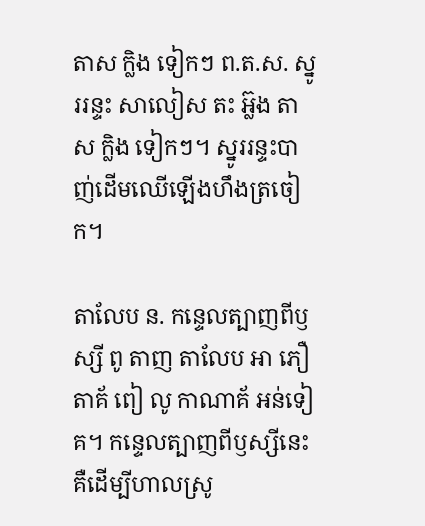តាស ក្លិង ទៀកៗ ព.ត.ស. ស្នូររន្ទះ សាលៀស តះ អ្ល៊ង តាស ក្លិង ទៀកៗ។ ស្នូររន្ទះបាញ់ដើមឈើឡើងហឹងត្រចៀក។

តាលែប ន. កន្ទេលត្បាញពីឫស្សី ពូ តាញ តាលែប អា ភឿ តាគ័ ពៀ លូ កាណាគ័ អន់ទៀគ។ កន្ទេលត្បាញពីឫស្សីនេះគឺដើម្បីហាលស្រូ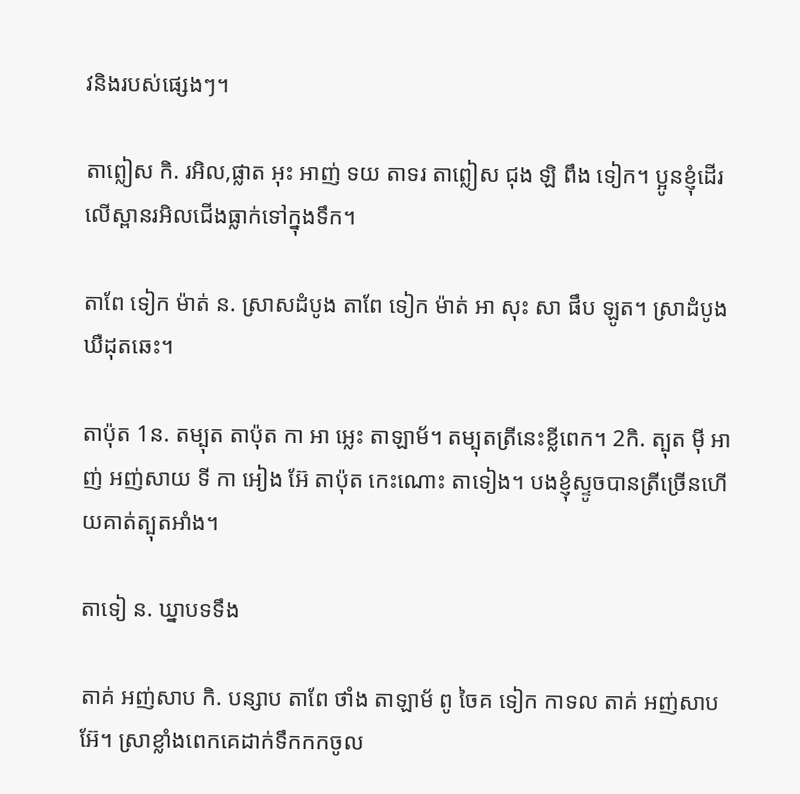វនិងរបស់ផ្សេងៗ។

តាព្លៀស កិ. រអិល,ផ្លាត អុះ អាញ់ ទយ តាទរ តាព្លៀស ជុង ឡិ ពឹង ទៀក។ ប្អូនខ្ញុំដើរលើស្ពានរអិលជើងធ្លាក់ទៅក្នុងទឹក។

តាពែ ទៀក ម៉ាត់ ន. ស្រាសដំបូង តាពែ ទៀក ម៉ាត់ អា សុះ សា ផឹប ឡូត។ ស្រាដំបូងឃឺដុតឆេះ។

តាប៉ុត 1ន. តម្បុត តាប៉ុត កា អា អ្លេះ តាឡាម័។ តម្បុតត្រីនេះខ្លីពេក។ 2កិ. ត្បុត ម៉ី អាញ់ អញ់សាយ ទី កា អៀង អ៊ែ តាប៉ុត កេះណោះ តាទៀង។ បងខ្ញុំស្ទូចបានត្រីច្រើនហើយគាត់ត្បុតអាំង។

តាទៀ ន. ឃ្នាបទទឹង

តាគ់ អញ់សាប កិ. បន្សាប តាពែ ថាំង តាឡាម័ ពូ ចៃគ ទៀក កាទល តាគ់ អញ់សាប អ៊ែ។ ស្រាខ្លាំងពេកគេដាក់ទឹកកកចូល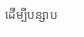ដើម្បីបន្សាប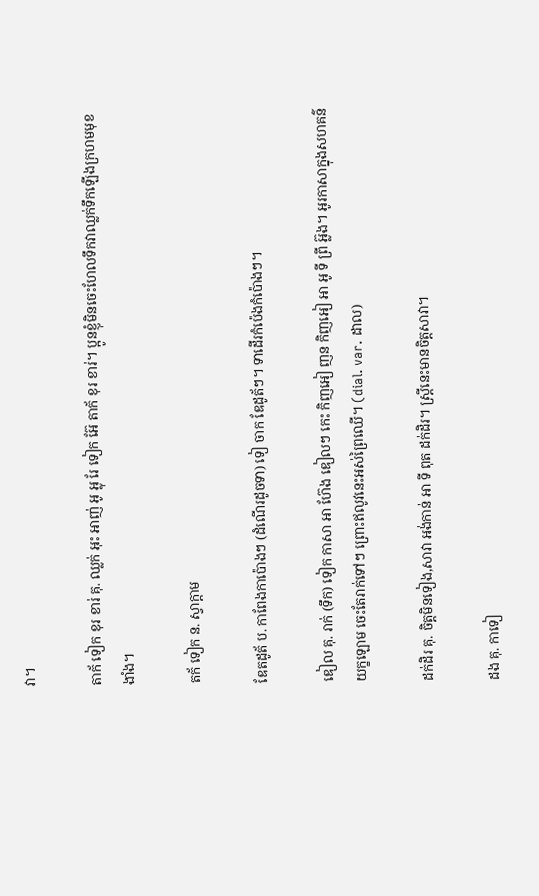វា។

តាក័ ទៀក ខុរ ខារ់ គុ. ឈ្លក់ អុះ អាញ់ អូ អ្លុ រែ ទៀក អ៊ែ តាក័ ខុរ ខារ់។ ប្អូនខ្ញុំមិនចេះហែលទឹកវាឈ្លក់ទឹកឡើងក្រហមមុខងាំង។

តក័ ទៀក ន. ស្វាក្ដាម

ឌែតដូត័ ប. កាពែងកាប៉ោងៗ (ដំណើរដូចទា) ទៀ ចាក ឌែដូត័ៗ។ ទាដើរកំប៉េងកំប៉ោងៗ។

ឌៀល គុ. រាក់ (ទឹក) ទៀក កាសា អា ហ៊ែង ឌៀលៗ កេះ កិញអៀ ញន កិញអៀ អា អូ ទី ព្រី អ៊្លង។ អូរកាសាក្នុងសហគន៌យក្ខឡោម ចេះតែរាក់ទៅៗ ព្រោះឥលូវនេះអស់ព្រៃឈើ។ (dial. var. ដាល)

ដក់ដិរ គុ. ចិត្តមិនទៀង,សាវា អង់កាន់ អា ទី ពុត ដក់ដិរ។ ស្ដ្រីនេះមានចិត្តសាវា។

ដង គុ. កាទៀ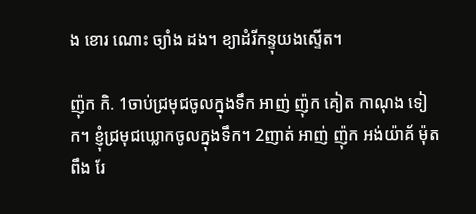ង ខោរ ណោះ ច្យាំង ដង។ ខ្យាដំរីកន្ទុយងស្ទើត។

ញ៉ុក កិ. 1ចាប់ជ្រមុជចូលក្នុងទឹក អាញ់ ញ៉ុក គៀត កាណុង ទៀក។ ខ្ញុំជ្រមុជឃ្លោកចូលក្នុងទឹក។ 2ញាត់ អាញ់ ញ៉ុក អង់យ៉ាគ័ ម៉ុត ពឹង រែ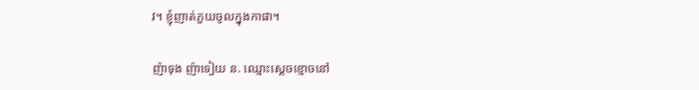វ។ ខ្ញុំញាត់ភួយចូលក្នុងកាផា។

ញ៉ាទុង ញ៉ាទៀយ ន. ឈ្មោះស្តេចខ្មោចនៅ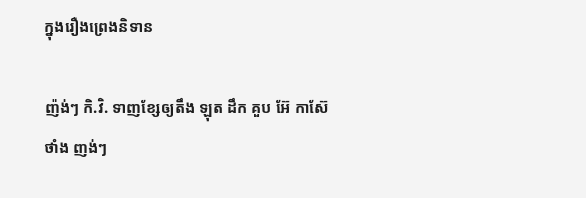ក្នុងរឿងព្រេងនិទាន

ញ៉ង់ៗ កិ.វិ. ទាញខ្សែឲ្យតឹង ឡុត ដឹក គួប អ៊ែ កាស៊ែ ថាំង ញង់ៗ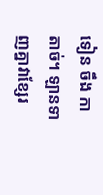ទៀន ចឹង កាតាច់។ ឡានទាញគ្នាវាខ្សែរ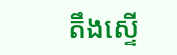តឹងស្ទើ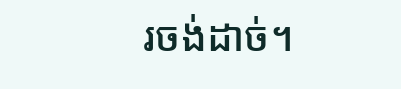រចង់ដាច់។